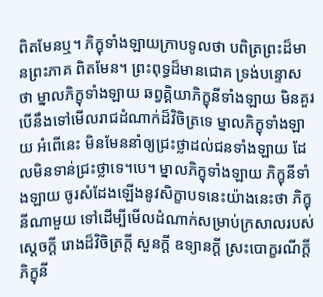ពិតមែនឬ។ ភិក្ខុទាំងឡាយក្រាបទូលថា បពិត្រព្រះដ៏មានព្រះភាគ ពិតមែន។ ព្រះពុទ្ធដ៏មានជោគ ទ្រង់បន្ទោសថា ម្នាលភិក្ខុទាំងឡាយ ឆព្វគ្គិយាភិក្ខុនីទាំងឡាយ មិនគួរបើនឹងទៅមើលរាជដំណាក់ដ៏វិចិត្រទេ ម្នាលភិក្ខុទាំងឡាយ អំពើនេះ មិនមែននាំឲ្យជ្រះថ្លាដល់ជនទាំងឡាយ ដែលមិនទាន់ជ្រះថ្លាទេ។បេ។ ម្នាលភិក្ខុទាំងឡាយ ភិក្ខុនីទាំងឡាយ ចូរសំដែងឡើងនូវសិក្ខាបទនេះយ៉ាងនេះថា ភិក្ខុនីណាមួយ ទៅដើម្បីមើលដំណាក់សម្រាប់ក្រសាលរបស់ស្តេចក្តី រោងដ៏វិចិត្រក្តី សួនក្តី ឧទ្យានក្តី ស្រះបោក្ខរណីក្តី ភិក្ខុនី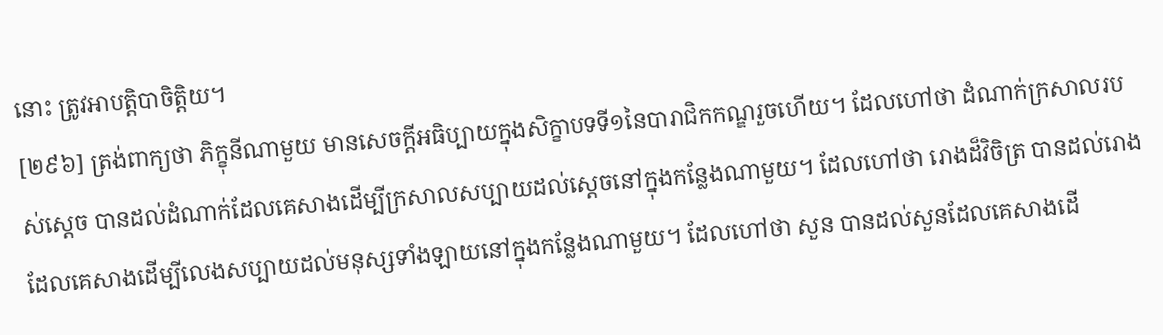នោះ ត្រូវអាបត្តិបាចិត្តិយ។
[២៩៦] ត្រង់ពាក្យថា ភិក្ខុនីណាមួយ មានសេចក្តីអធិប្បាយក្នុងសិក្ខាបទទី១នៃបារាជិកកណ្ឌរួចហើយ។ ដែលហៅថា ដំណាក់ក្រសាលរបស់ស្តេច បានដល់ដំណាក់ដែលគេសាងដើម្បីក្រសាលសប្បាយដល់ស្តេចនៅក្នុងកន្លែងណាមួយ។ ដែលហៅថា រោងដ៏វិចិត្រ បានដល់រោងដែលគេសាងដើម្បីលេងសប្បាយដល់មនុស្សទាំងឡាយនៅក្នុងកន្លែងណាមួយ។ ដែលហៅថា សួន បានដល់សួនដែលគេសាងដើ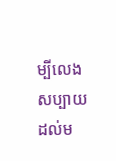ម្បីលេងសប្បាយដល់ម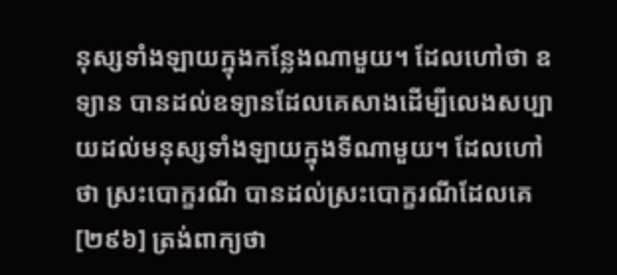នុស្សទាំងឡាយក្នុងកន្លែងណាមួយ។ ដែលហៅថា ឧទ្យាន បានដល់ឧទ្យានដែលគេសាងដើម្បីលេងសប្បាយដល់មនុស្សទាំងឡាយក្នុងទីណាមួយ។ ដែលហៅថា ស្រះបោក្ខរណី បានដល់ស្រះបោក្ខរណីដែលគេ
[២៩៦] ត្រង់ពាក្យថា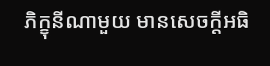ភិក្ខុនីណាមួយ មានសេចក្តីអធិ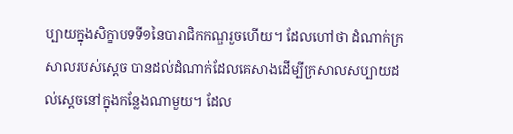ប្បាយក្នុងសិក្ខាបទទី១នៃបារាជិកកណ្ឌរួចហើយ។ ដែលហៅថា ដំណាក់ក្រសាលរបស់ស្តេច បានដល់ដំណាក់ដែលគេសាងដើម្បីក្រសាលសប្បាយដល់ស្តេចនៅក្នុងកន្លែងណាមួយ។ ដែល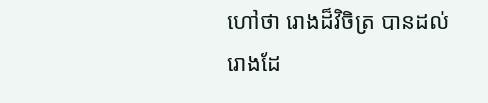ហៅថា រោងដ៏វិចិត្រ បានដល់រោងដែ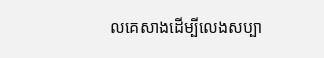លគេសាងដើម្បីលេងសប្បា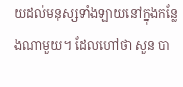យដល់មនុស្សទាំងឡាយនៅក្នុងកន្លែងណាមួយ។ ដែលហៅថា សួន បា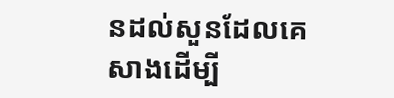នដល់សួនដែលគេសាងដើម្បី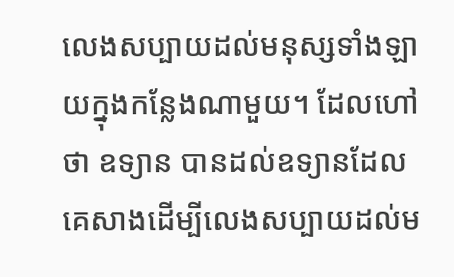លេងសប្បាយដល់មនុស្សទាំងឡាយក្នុងកន្លែងណាមួយ។ ដែលហៅថា ឧទ្យាន បានដល់ឧទ្យានដែលគេសាងដើម្បីលេងសប្បាយដល់ម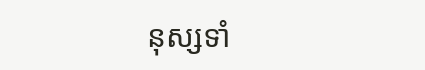នុស្សទាំ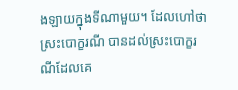ងឡាយក្នុងទីណាមួយ។ ដែលហៅថា ស្រះបោក្ខរណី បានដល់ស្រះបោក្ខរណីដែលគេ